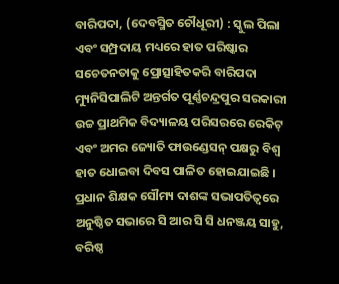ବାରିପଦା, (ଦେବସ୍ମିତ ଚୌଧୂରୀ) : ସ୍କୁଲ ପିଲା ଏବଂ ସମ୍ପ୍ରଦାୟ ମଧ୍ୟରେ ହାତ ପରିଷ୍କାର ସଚେତନତାକୁ ପ୍ରୋତ୍ସାହିତକରି ବାରିପଦା ମ୍ୟୁନିସିପାଲିଟି ଅନ୍ତର୍ଗତ ପୂର୍ଣ୍ଣଚନ୍ଦ୍ରପୁର ସରକାରୀ ଉଚ୍ଚ ପ୍ରାଥମିକ ବିଦ୍ୟାଳୟ ପରିସରରେ ରେକିଟ୍ ଏବଂ ଅମର ଜ୍ୟୋତି ଫାଉଣ୍ଡେସନ୍ ପକ୍ଷରୁ ବିଶ୍ୱ ହାତ ଧୋଇବା ଦିବସ ପାଳିତ ହୋଇଯାଇଛି । ପ୍ରଧାନ ଶିକ୍ଷକ ସୌମ୍ୟ ଦାଶଙ୍କ ସଭାପତିତ୍ୱରେ ଅନୁଷ୍ଠିତ ସଭାରେ ସି ଆର ସି ସି ଧନଞ୍ଜୟ ସାହୁ, ବରିଷ୍ଠ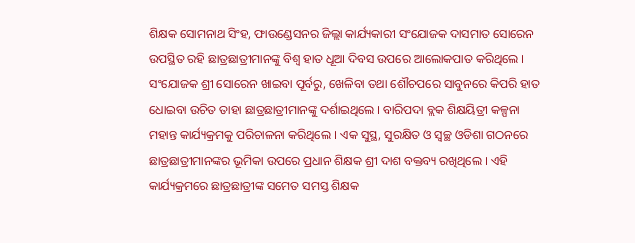ଶିକ୍ଷକ ସୋମନାଥ ସିଂହ, ଫାଉଣ୍ଡେସନର ଜିଲ୍ଲା କାର୍ଯ୍ୟକାରୀ ସଂଯୋଜକ ଦାସମାତ ସୋରେନ ଉପସ୍ଥିତ ରହି ଛାତ୍ରଛାତ୍ରୀମାନଙ୍କୁ ବିଶ୍ୱ ହାତ ଧୂଆ ଦିବସ ଉପରେ ଆଲୋକପାତ କରିଥିଲେ । ସଂଯୋଜକ ଶ୍ରୀ ସୋରେନ ଖାଇବା ପୂର୍ବରୁ, ଖେଳିବା ତଥା ଶୌଚପରେ ସାବୁନରେ କିପରି ହାତ ଧୋଇବା ଉଚିତ ତାହା ଛାତ୍ରଛାତ୍ରୀମାନଙ୍କୁ ଦର୍ଶାଇଥିଲେ । ବାରିପଦା ବ୍ଲକ ଶିକ୍ଷୟିତ୍ରୀ କଳ୍ପନା ମହାନ୍ତ କାର୍ଯ୍ୟକ୍ରମକୁ ପରିଚାଳନା କରିଥିଲେ । ଏକ ସୁସ୍ଥ, ସୁରକ୍ଷିତ ଓ ସ୍ୱଚ୍ଛ ଓଡିଶା ଗଠନରେ ଛାତ୍ରଛାତ୍ରୀମାନଙ୍କର ଭୂମିକା ଉପରେ ପ୍ରଧାନ ଶିକ୍ଷକ ଶ୍ରୀ ଦାଶ ବକ୍ତବ୍ୟ ରଖିଥିଲେ । ଏହି କାର୍ଯ୍ୟକ୍ରମରେ ଛାତ୍ରଛାତ୍ରୀଙ୍କ ସମେତ ସମସ୍ତ ଶିକ୍ଷକ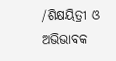/ଶିକ୍ଷୟିତ୍ରୀ ଓ ଅଭିଭାବକ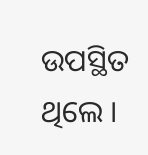ଉପସ୍ଥିତ ଥିଲେ ।